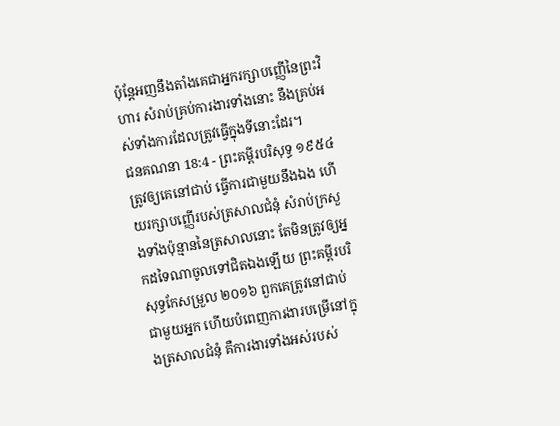ប៉ុន្តែអញនឹងតាំងគេជាអ្នករក្សាបញ្ញើនៃព្រះវិហារ សំរាប់គ្រប់ការងារទាំងនោះ នឹងគ្រប់អស់ទាំងការដែលត្រូវធ្វើក្នុងទីនោះដែរ។
ជនគណនា 18:4 - ព្រះគម្ពីរបរិសុទ្ធ ១៩៥៤ ត្រូវឲ្យគេនៅជាប់ ធ្វើការជាមួយនឹងឯង ហើយរក្សាបញ្ញើរបស់ត្រសាលជំនុំ សំរាប់ក្រសួងទាំងប៉ុន្មាននៃត្រសាលនោះ តែមិនត្រូវឲ្យអ្នកដទៃណាចូលទៅជិតឯងឡើយ ព្រះគម្ពីរបរិសុទ្ធកែសម្រួល ២០១៦ ពួកគេត្រូវនៅជាប់ជាមួយអ្នក ហើយបំពេញការងារបម្រើនៅក្នុងត្រសាលជំនុំ គឺការងារទាំងអស់របស់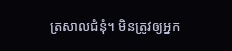ត្រសាលជំនុំ។ មិនត្រូវឲ្យអ្នក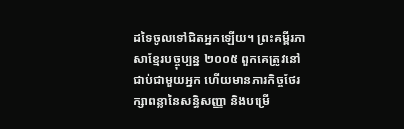ដទៃចូលទៅជិតអ្នកឡើយ។ ព្រះគម្ពីរភាសាខ្មែរបច្ចុប្បន្ន ២០០៥ ពួកគេត្រូវនៅជាប់ជាមួយអ្នក ហើយមានភារកិច្ចថែរក្សាពន្លានៃសន្ធិសញ្ញា និងបម្រើ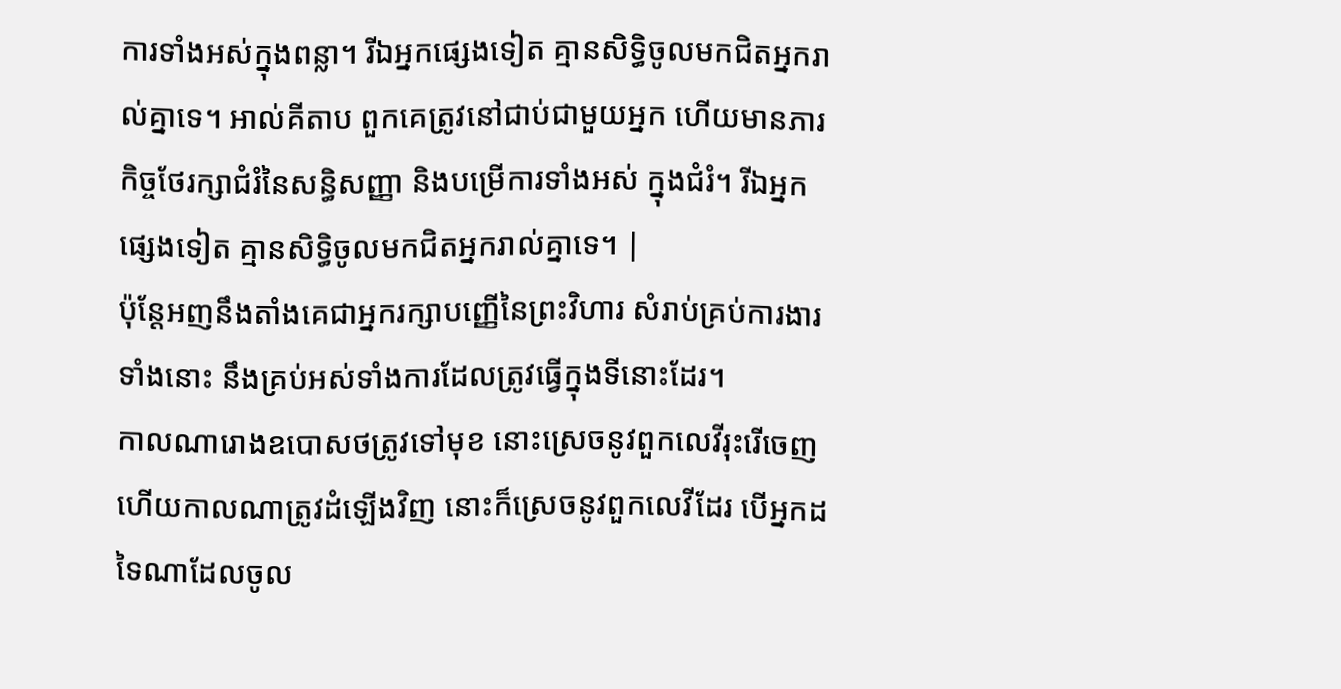ការទាំងអស់ក្នុងពន្លា។ រីឯអ្នកផ្សេងទៀត គ្មានសិទ្ធិចូលមកជិតអ្នករាល់គ្នាទេ។ អាល់គីតាប ពួកគេត្រូវនៅជាប់ជាមួយអ្នក ហើយមានភារកិច្ចថែរក្សាជំរំនៃសន្ធិសញ្ញា និងបម្រើការទាំងអស់ ក្នុងជំរំ។ រីឯអ្នកផ្សេងទៀត គ្មានសិទ្ធិចូលមកជិតអ្នករាល់គ្នាទេ។ |
ប៉ុន្តែអញនឹងតាំងគេជាអ្នករក្សាបញ្ញើនៃព្រះវិហារ សំរាប់គ្រប់ការងារទាំងនោះ នឹងគ្រប់អស់ទាំងការដែលត្រូវធ្វើក្នុងទីនោះដែរ។
កាលណារោងឧបោសថត្រូវទៅមុខ នោះស្រេចនូវពួកលេវីរុះរើចេញ ហើយកាលណាត្រូវដំឡើងវិញ នោះក៏ស្រេចនូវពួកលេវីដែរ បើអ្នកដទៃណាដែលចូល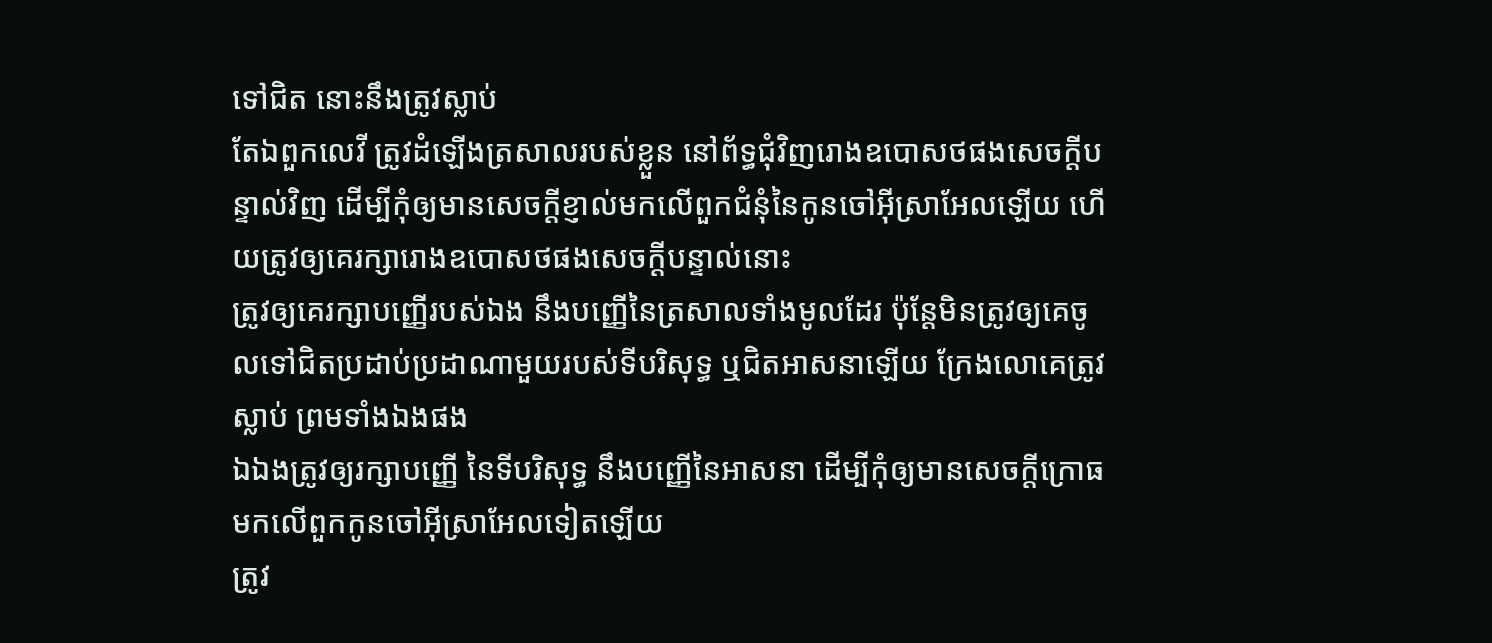ទៅជិត នោះនឹងត្រូវស្លាប់
តែឯពួកលេវី ត្រូវដំឡើងត្រសាលរបស់ខ្លួន នៅព័ទ្ធជុំវិញរោងឧបោសថផងសេចក្ដីបន្ទាល់វិញ ដើម្បីកុំឲ្យមានសេចក្ដីខ្ញាល់មកលើពួកជំនុំនៃកូនចៅអ៊ីស្រាអែលឡើយ ហើយត្រូវឲ្យគេរក្សារោងឧបោសថផងសេចក្ដីបន្ទាល់នោះ
ត្រូវឲ្យគេរក្សាបញ្ញើរបស់ឯង នឹងបញ្ញើនៃត្រសាលទាំងមូលដែរ ប៉ុន្តែមិនត្រូវឲ្យគេចូលទៅជិតប្រដាប់ប្រដាណាមួយរបស់ទីបរិសុទ្ធ ឬជិតអាសនាឡើយ ក្រែងលោគេត្រូវស្លាប់ ព្រមទាំងឯងផង
ឯឯងត្រូវឲ្យរក្សាបញ្ញើ នៃទីបរិសុទ្ធ នឹងបញ្ញើនៃអាសនា ដើម្បីកុំឲ្យមានសេចក្ដីក្រោធមកលើពួកកូនចៅអ៊ីស្រាអែលទៀតឡើយ
ត្រូវ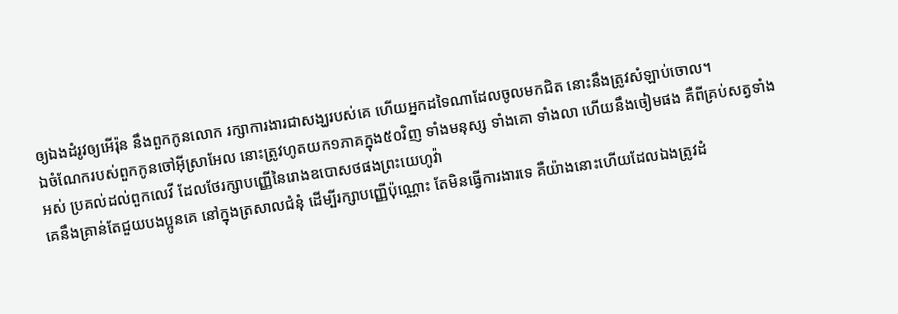ឲ្យឯងដំរូវឲ្យអើរ៉ុន នឹងពួកកូនលោក រក្សាការងារជាសង្ឃរបស់គេ ហើយអ្នកដទៃណាដែលចូលមកជិត នោះនឹងត្រូវសំឡាប់ចោល។
ឯចំណែករបស់ពួកកូនចៅអ៊ីស្រាអែល នោះត្រូវហូតយក១ភាគក្នុង៥០វិញ ទាំងមនុស្ស ទាំងគោ ទាំងលា ហើយនឹងចៀមផង គឺពីគ្រប់សត្វទាំងអស់ ប្រគល់ដល់ពួកលេវី ដែលថែរក្សាបញ្ញើនៃរោងឧបោសថផងព្រះយេហូវ៉ា
គេនឹងគ្រាន់តែជួយបងប្អូនគេ នៅក្នុងត្រសាលជំនុំ ដើម្បីរក្សាបញ្ញើប៉ុណ្ណោះ តែមិនធ្វើការងារទេ គឺយ៉ាងនោះហើយដែលឯងត្រូវដំ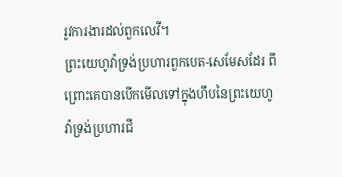រូវការងារដល់ពួកលេវី។
ព្រះយេហូវ៉ាទ្រង់ប្រហារពួកបេត-សេមែសដែរ ពីព្រោះគេបានបើកមើលទៅក្នុងហឹបនៃព្រះយេហូវ៉ាទ្រង់ប្រហារជី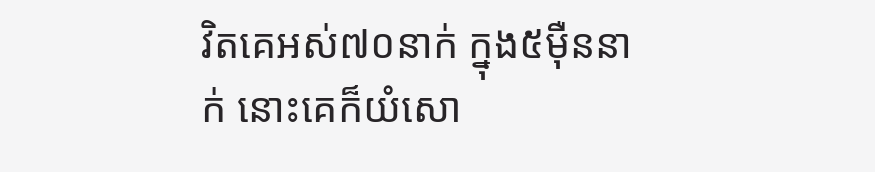វិតគេអស់៧០នាក់ ក្នុង៥ម៉ឺននាក់ នោះគេក៏យំសោ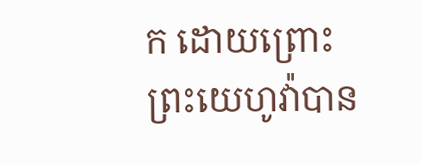ក ដោយព្រោះព្រះយេហូវ៉ាបាន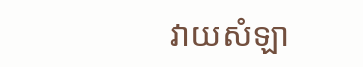វាយសំឡា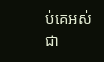ប់គេអស់ជា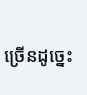ច្រើនដូច្នេះ